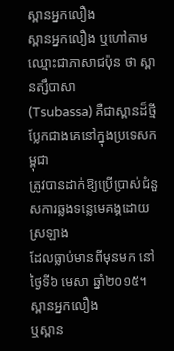ស្ពានអ្នកលឿង
ស្ពានអ្នកលឿង ឬហៅតាមឈ្មោះជាភាសាជប៉ុន ថា ស្ពានត្សឹបាសា
(Tsubassa) គឺជាស្ពានដ៏ថ្មីប្លែកជាងគេនៅក្នុងប្រទេសកម្ពុជា
ត្រូវបានដាក់ឱ្យប្រើប្រាស់ជំនួសការឆ្លងទន្លេមេគង្គដោយស្រឡាង
ដែលធ្លាប់មានពីមុនមក នៅថ្ងៃទី៦ មេសា ឆ្នាំ២០១៥។ ស្ពានអ្នកលឿង
ឬស្ពាន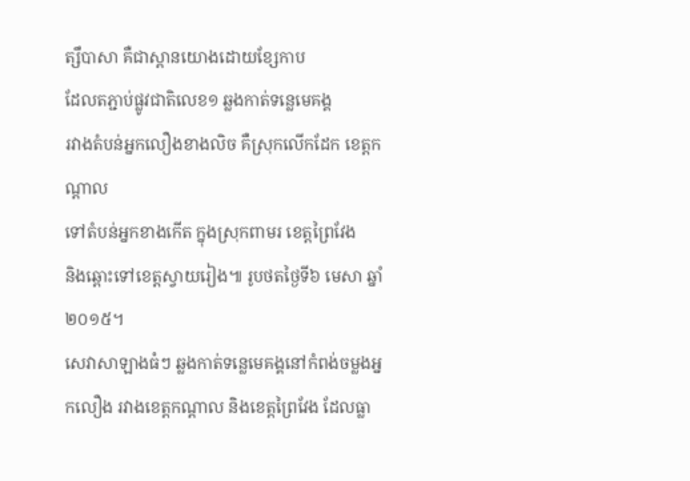ត្សឹបាសា គឺជាស្ពានយោងដោយខ្សែកាប
ដែលតភ្ជាប់ផ្លូវជាតិលេខ១ ឆ្លងកាត់ទន្លេមេគង្គ
រវាងតំបន់អ្នកលឿងខាងលិច គឺស្រុកលើកដែក ខេត្តកណ្ដាល
ទៅតំបន់អ្នកខាងកើត ក្នុងស្រុកពាមរ ខេត្តព្រៃវែង
និងឆ្ពោះទៅខេត្តស្វាយរៀង៕ រូបថតថ្ងៃទី៦ មេសា ឆ្នាំ២០១៥។
សេវាសាឡាងធំៗ ឆ្លងកាត់ទន្លេមេគង្គនៅកំពង់ចម្លងអ្នកលឿង រវាងខេត្តកណ្ដាល និងខេត្តព្រៃវែង ដែលធ្លា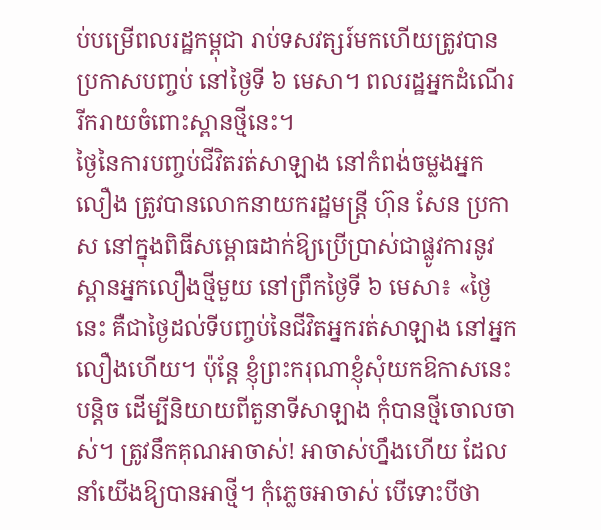ប់បម្រើពលរដ្ឋកម្ពុជា រាប់ទសវត្សរ៍មកហើយត្រូវបានប្រកាសបញ្ចប់ នៅថ្ងៃទី ៦ មេសា។ ពលរដ្ឋអ្នកដំណើររីករាយចំពោះស្ពានថ្មីនេះ។
ថ្ងៃនៃការបញ្ចប់ជីវិតរត់សាឡាង នៅកំពង់ចម្លងអ្នកលឿង ត្រូវបានលោកនាយករដ្ឋមន្ត្រី ហ៊ុន សែន ប្រកាស នៅក្នុងពិធីសម្ពោធដាក់ឱ្យប្រើប្រាស់ជាផ្លូវការនូវស្ពានអ្នកលឿងថ្មីមួយ នៅព្រឹកថ្ងៃទី ៦ មេសា៖ «ថ្ងៃនេះ គឺជាថ្ងៃដល់ទីបញ្ចប់នៃជីវិតអ្នករត់សាឡាង នៅអ្នកលឿងហើយ។ ប៉ុន្តែ ខ្ញុំព្រះករុណាខ្ញុំសុំយកឱកាសនេះបន្តិច ដើម្បីនិយាយពីតួនាទីសាឡាង កុំបានថ្មីចោលចាស់។ ត្រូវនឹកគុណអាចាស់! អាចាស់ហ្នឹងហើយ ដែលនាំយើងឱ្យបានអាថ្មី។ កុំភ្លេចអាចាស់ បើទោះបីថា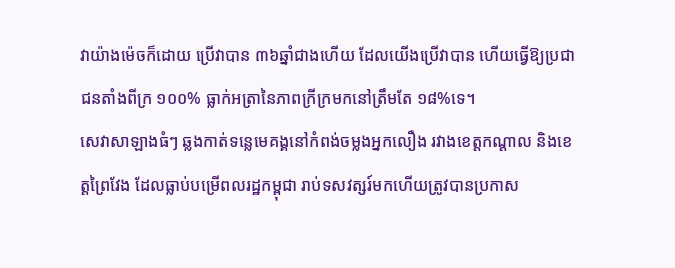វាយ៉ាងម៉េចក៏ដោយ ប្រើវាបាន ៣៦ឆ្នាំជាងហើយ ដែលយើងប្រើវាបាន ហើយធ្វើឱ្យប្រជាជនតាំងពីក្រ ១០០% ធ្លាក់អត្រានៃភាពក្រីក្រមកនៅត្រឹមតែ ១៨%ទេ។
សេវាសាឡាងធំៗ ឆ្លងកាត់ទន្លេមេគង្គនៅកំពង់ចម្លងអ្នកលឿង រវាងខេត្តកណ្ដាល និងខេត្តព្រៃវែង ដែលធ្លាប់បម្រើពលរដ្ឋកម្ពុជា រាប់ទសវត្សរ៍មកហើយត្រូវបានប្រកាស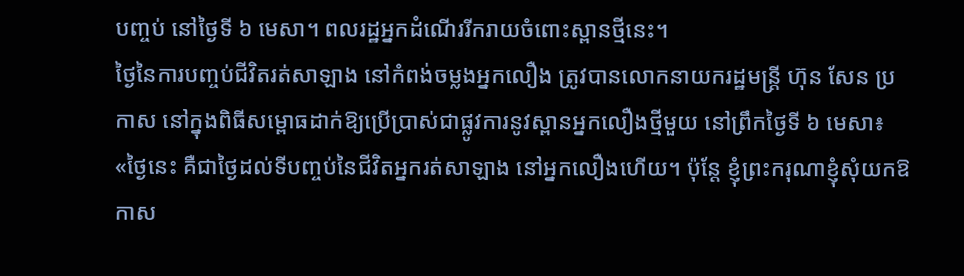បញ្ចប់ នៅថ្ងៃទី ៦ មេសា។ ពលរដ្ឋអ្នកដំណើររីករាយចំពោះស្ពានថ្មីនេះ។
ថ្ងៃនៃការបញ្ចប់ជីវិតរត់សាឡាង នៅកំពង់ចម្លងអ្នកលឿង ត្រូវបានលោកនាយករដ្ឋមន្ត្រី ហ៊ុន សែន ប្រកាស នៅក្នុងពិធីសម្ពោធដាក់ឱ្យប្រើប្រាស់ជាផ្លូវការនូវស្ពានអ្នកលឿងថ្មីមួយ នៅព្រឹកថ្ងៃទី ៦ មេសា៖ «ថ្ងៃនេះ គឺជាថ្ងៃដល់ទីបញ្ចប់នៃជីវិតអ្នករត់សាឡាង នៅអ្នកលឿងហើយ។ ប៉ុន្តែ ខ្ញុំព្រះករុណាខ្ញុំសុំយកឱកាស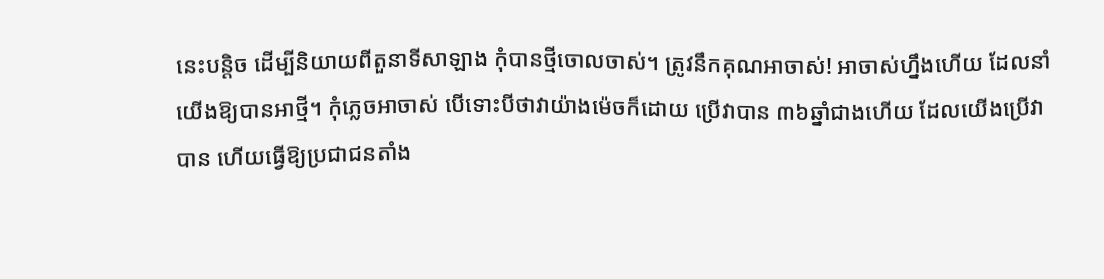នេះបន្តិច ដើម្បីនិយាយពីតួនាទីសាឡាង កុំបានថ្មីចោលចាស់។ ត្រូវនឹកគុណអាចាស់! អាចាស់ហ្នឹងហើយ ដែលនាំយើងឱ្យបានអាថ្មី។ កុំភ្លេចអាចាស់ បើទោះបីថាវាយ៉ាងម៉េចក៏ដោយ ប្រើវាបាន ៣៦ឆ្នាំជាងហើយ ដែលយើងប្រើវាបាន ហើយធ្វើឱ្យប្រជាជនតាំង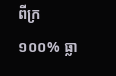ពីក្រ ១០០% ធ្លា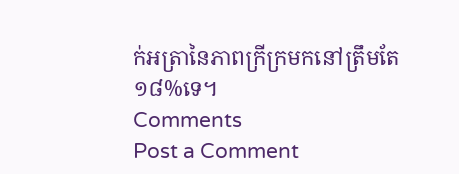ក់អត្រានៃភាពក្រីក្រមកនៅត្រឹមតែ ១៨%ទេ។
Comments
Post a Comment